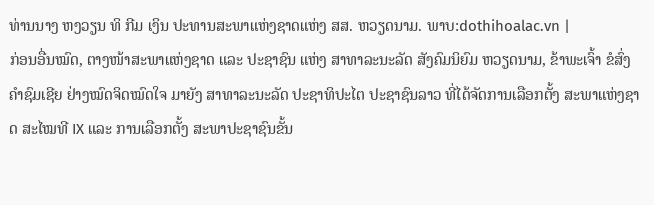ທ່ານນາງ ຫງວຽນ ທິ ກີມ ເງິນ ປະທານສະພາແຫ່ງຊາດແຫ່ງ ສສ. ຫວຽດນາມ. ພາບ:dothihoalac.vn |
ກ່ອນອື່ນໝົດ, ຕາງໜ້າສະພາແຫ່ງຊາດ ແລະ ປະຊາຊົນ ແຫ່ງ ສາທາລະນະລັດ ສັງຄົມນິຍົມ ຫວຽດນາມ, ຂ້າພະເຈົ້າ ຂໍສົ່ງຄຳຊົມເຊີຍ ຢ່າງໝົດຈິດໝົດໃຈ ມາຍັງ ສາທາລະນະລັດ ປະຊາທິປະໄຕ ປະຊາຊົນລາວ ທີ່ໄດ້ຈັດການເລືອກຕັ້ງ ສະພາແຫ່ງຊາດ ສະໄໝທີ IX ແລະ ການເລືອກຕັ້ງ ສະພາປະຊາຊົນຂັ້ນ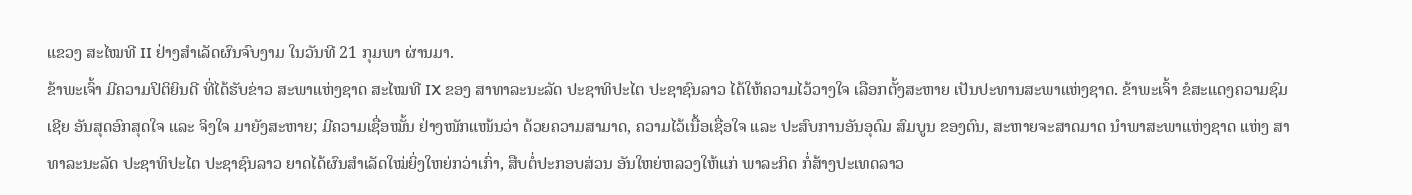ແຂວງ ສະໄໝທີ II ຢ່າງສຳເລັດຜົນຈົບງາມ ໃນວັນທີ 21 ກຸມພາ ຜ່ານມາ.
ຂ້າພະເຈົ້າ ມີຄວາມປິຕິຍິນດີ ທີ່ໄດ້ຮັບຂ່າວ ສະພາແຫ່ງຊາດ ສະໄໝທີ IX ຂອງ ສາທາລະນະລັດ ປະຊາທິປະໄຕ ປະຊາຊົນລາວ ໄດ້ໃຫ້ຄວາມໄວ້ວາງໃຈ ເລືອກຕັ້ງສະຫາຍ ເປັນປະທານສະພາແຫ່ງຊາດ. ຂ້າພະເຈົ້າ ຂໍສະແດງຄວາມຊົມເຊີຍ ອັນສຸດອົກສຸດໃຈ ແລະ ຈິງໃຈ ມາຍັງສະຫາຍ; ມີຄວາມເຊື່ອໝັ້ນ ຢ່າງໜັກແໜ້ນວ່າ ດ້ວຍຄວາມສາມາດ, ຄວາມໄວ້ເນື້ອເຊື່ອໃຈ ແລະ ປະສົບການອັນອຸດົມ ສົມບູນ ຂອງຕົນ, ສະຫາຍຈະສາດມາດ ນໍາພາສະພາແຫ່ງຊາດ ແຫ່ງ ສາທາລະນະລັດ ປະຊາທິປະໄຕ ປະຊາຊົນລາວ ຍາດໄດ້ຜົນສໍາເລັດໃໝ່ຍິ່ງໃຫຍ່ກວ່າເກົ່າ, ສືບຕໍ່ປະກອບສ່ວນ ອັນໃຫຍ່ຫລວງໃຫ້ແກ່ ພາລະກິດ ກໍ່ສ້າງປະເທດລາວ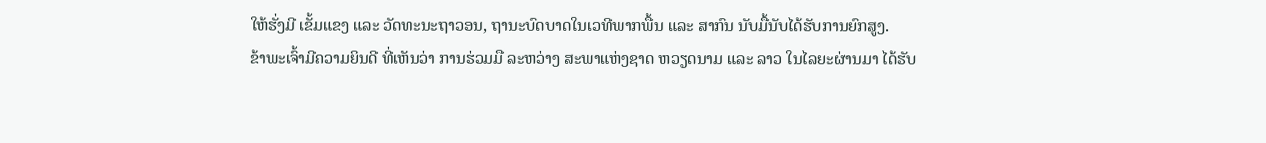ໃຫ້ຮັ່ງມີ ເຂັ້ມແຂງ ແລະ ວັດທະນະຖາວອນ, ຖານະບົດບາດໃນເວທີພາກພື້ນ ແລະ ສາກົນ ນັບມື້ນັບໄດ້ຮັບການຍົກສູງ.
ຂ້າພະເຈົ້າມີຄວາມຍິນດີ ທີ່ເຫັນວ່າ ການຮ່ວມມື ລະຫວ່າງ ສະພາແຫ່ງຊາດ ຫວຽດນາມ ແລະ ລາວ ໃນໄລຍະຜ່ານມາ ໄດ້ຮັບ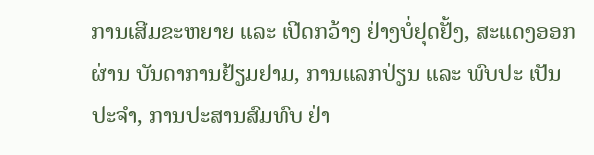ການເສີມຂະຫຍາຍ ແລະ ເປີດກວ້າງ ຢ່າງບໍ່ຢຸດຢັ້ງ, ສະແດງອອກຜ່ານ ບັນດາການຢ້ຽມຢາມ, ການແລກປ່ຽນ ແລະ ພົບປະ ເປັນປະຈໍາ, ການປະສານສົມທົບ ຢ່າ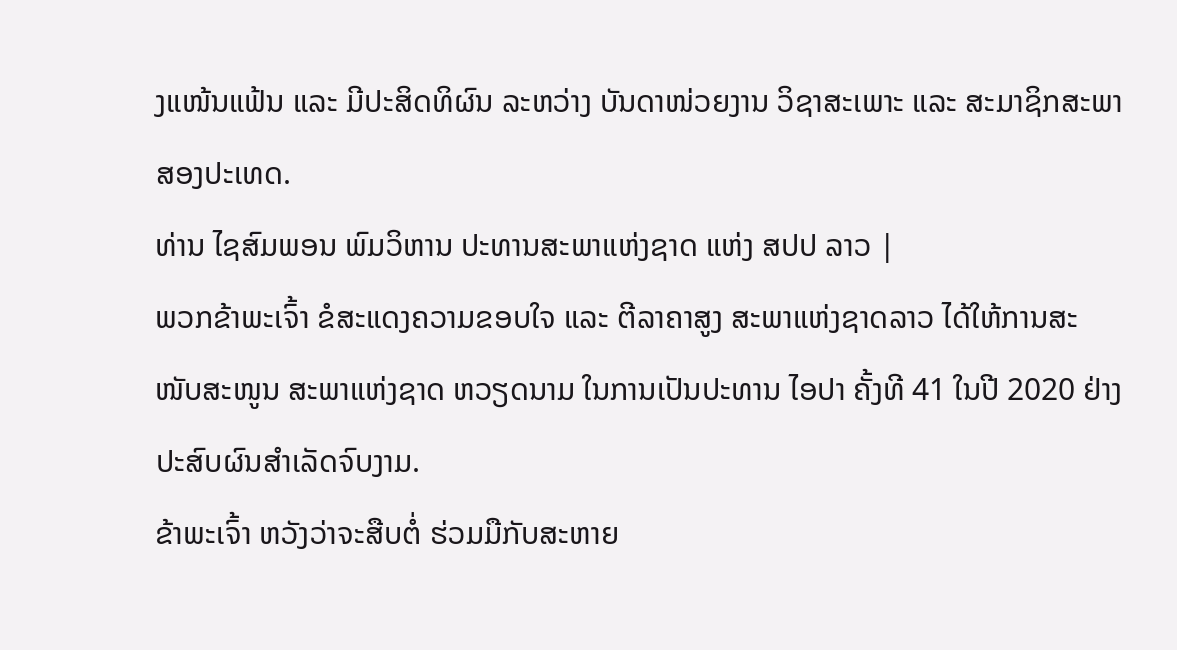ງແໜ້ນແຟ້ນ ແລະ ມີປະສິດທິຜົນ ລະຫວ່າງ ບັນດາໜ່ວຍງານ ວິຊາສະເພາະ ແລະ ສະມາຊິກສະພາ ສອງປະເທດ.
ທ່ານ ໄຊສົມພອນ ພົມວິຫານ ປະທານສະພາແຫ່ງຊາດ ແຫ່ງ ສປປ ລາວ |
ພວກຂ້າພະເຈົ້າ ຂໍສະແດງຄວາມຂອບໃຈ ແລະ ຕີລາຄາສູງ ສະພາແຫ່ງຊາດລາວ ໄດ້ໃຫ້ການສະໜັບສະໜູນ ສະພາແຫ່ງຊາດ ຫວຽດນາມ ໃນການເປັນປະທານ ໄອປາ ຄັ້ງທີ 41 ໃນປີ 2020 ຢ່າງປະສົບຜົນສໍາເລັດຈົບງາມ.
ຂ້າພະເຈົ້າ ຫວັງວ່າຈະສືບຕໍ່ ຮ່ວມມືກັບສະຫາຍ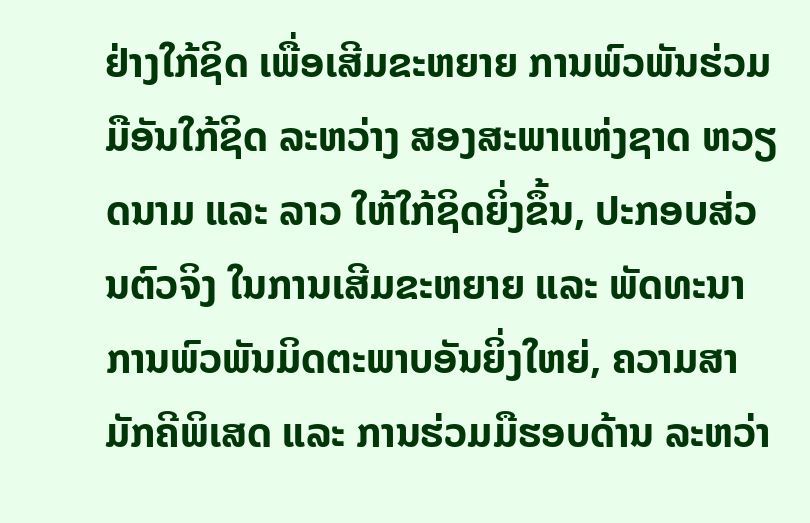ຢ່າງໃກ້ຊິດ ເພື່ອເສີມຂະຫຍາຍ ການພົວພັນຮ່ວມມືອັນໃກ້ຊິດ ລະຫວ່າງ ສອງສະພາແຫ່ງຊາດ ຫວຽດນາມ ແລະ ລາວ ໃຫ້ໃກ້ຊິດຍິ່ງຂຶ້ນ, ປະກອບສ່ວນຕົວຈິງ ໃນການເສີມຂະຫຍາຍ ແລະ ພັດທະນາ ການພົວພັນມິດຕະພາບອັນຍິ່ງໃຫຍ່, ຄວາມສາມັກຄີພິເສດ ແລະ ການຮ່ວມມືຮອບດ້ານ ລະຫວ່າ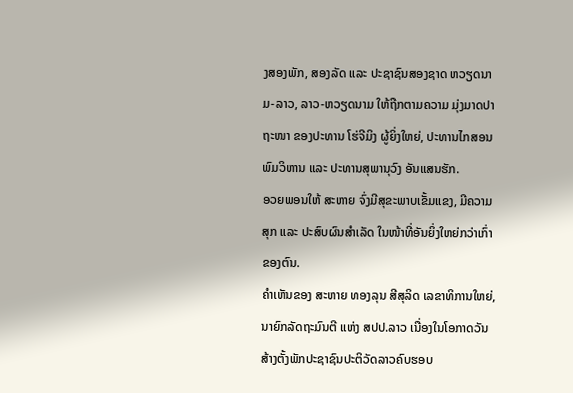ງສອງພັກ, ສອງລັດ ແລະ ປະຊາຊົນສອງຊາດ ຫວຽດນາມ-ລາວ, ລາວ-ຫວຽດນາມ ໃຫ້ຖືກຕາມຄວາມ ມຸ່ງມາດປາຖະໜາ ຂອງປະທານ ໂຮ່ຈີມິງ ຜູ້ຍິ່ງໃຫຍ່, ປະທານໄກສອນ ພົມວິຫານ ແລະ ປະທານສຸພານຸວົງ ອັນແສນຮັກ.
ອວຍພອນໃຫ້ ສະຫາຍ ຈົ່ງມີສຸຂະພາບເຂັ້ມແຂງ, ມີຄວາມສຸກ ແລະ ປະສົບຜົນສໍາເລັດ ໃນໜ້າທີ່ອັນຍິ່ງໃຫຍ່ກວ່າເກົ່າຂອງຕົນ.
ຄໍາເຫັນຂອງ ສະຫາຍ ທອງລຸນ ສີສຸລິດ ເລຂາທິການໃຫຍ່, ນາຍົກລັດຖະມົນຕີ ແຫ່ງ ສປປ.ລາວ ເນື່ອງໃນໂອກາດວັນສ້າງຕັ້ງພັກປະຊາຊົນປະຕິວັດລາວຄົບຮອບ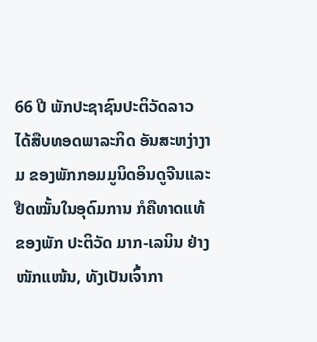66 ປີ ພັກປະຊາຊົນປະຕິວັດລາວ ໄດ້ສືບທອດພາລະກິດ ອັນສະຫງ່າງາມ ຂອງພັກກອມມູນິດອິນດູຈີນແລະ ຢືດໝັ້ນໃນອຸດົມການ ກໍຄືທາດແທ້ ຂອງພັກ ປະຕິວັດ ມາກ-ເລນິນ ຢ່າງໜັກແໜ້ນ, ທັງເປັນເຈົ້າກາ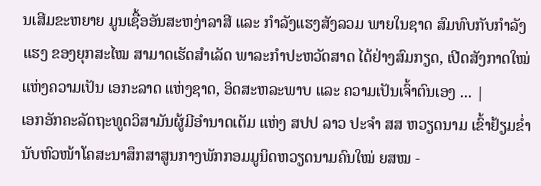ນເສີມຂະຫຍາຍ ມູນເຊື້ອອັນສະຫງ່າລາສີ ແລະ ກໍາລັງແຮງສັງລວມ ພາຍໃນຊາດ ສົມທົບກັບກຳລັງແຮງ ຂອງຍຸກສະໄໝ ສາມາດເຮັດສຳເລັດ ພາລະກຳປະຫວັດສາດ ໄດ້ຢ່າງສົມກຽດ, ເປີດສັງກາດໃໝ່ແຫ່ງຄວາມເປັນ ເອກະລາດ ແຫ່ງຊາດ, ອິດສະຫລະພາບ ແລະ ຄວາມເປັນເຈົ້າຕົນເອງ ... |
ເອກອັກຄະລັດຖະທູດວິສາມັນຜູ້ມີອໍານາດເຕັມ ແຫ່ງ ສປປ ລາວ ປະຈໍາ ສສ ຫວຽດນາມ ເຂົ້າຢ້ຽມຂ່ຳນັບຫົວໜ້າໂຄສະນາສຶກສາສູນກາງພັກກອມມູນິດຫວຽດນາມຄົນໃໝ່ ຍສໝ -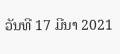ວັນທີ 17 ມີນາ 2021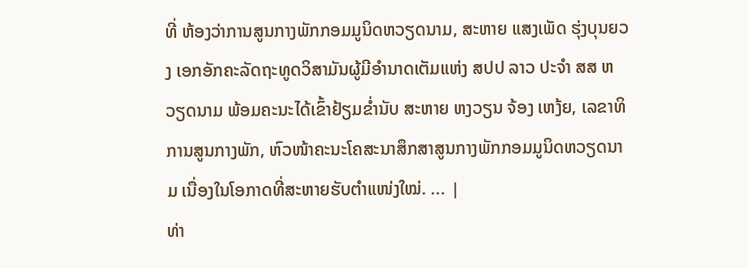ທີ່ ຫ້ອງວ່າການສູນກາງພັກກອມມູນິດຫວຽດນາມ, ສະຫາຍ ແສງເພັດ ຮຸ່ງບຸນຍວງ ເອກອັກຄະລັດຖະທູດວິສາມັນຜູ້ມີອຳນາດເຕັມແຫ່ງ ສປປ ລາວ ປະຈຳ ສສ ຫວຽດນາມ ພ້ອມຄະນະໄດ້ເຂົ້າຢ້ຽມຂໍ່ານັບ ສະຫາຍ ຫງວຽນ ຈ້ອງ ເຫງ້ຍ, ເລຂາທິການສູນກາງພັກ, ຫົວໜ້າຄະນະໂຄສະນາສຶກສາສູນກາງພັກກອມມູນິດຫວຽດນາມ ເນື່ອງໃນໂອກາດທີ່ສະຫາຍຮັບຕຳແໜ່ງໃໝ່. ... |
ທ່າ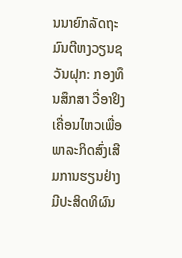ນນາຍົກລັດຖະມົນຕີຫງວຽນຊວັນຝຸກ: ກອງທຶນສຶກສາ ວື່ອາຢິງ ເຄື່ອນໄຫວເພື່ອພາລະກິດສົ່ງເສີມການຮຽນຢ່າງມີປະສິດທິຜົນ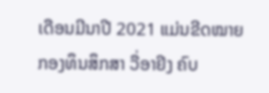ເດືອນມີນາປີ 2021 ແມ່ນຂີດໝາຍກອງທຶນສຶກສາ ວື່ອາຢິງ ຄົບ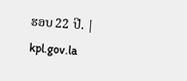ຮອບ 22 ປີ. |
kpl.gov.la